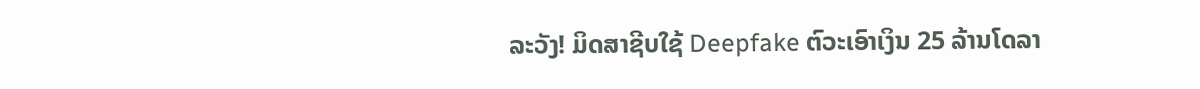ລະວັງ! ມິດສາຊີບໃຊ້ Deepfake ຕົວະເອົາເງິນ 25 ລ້ານໂດລາ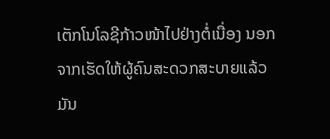ເຕັກໂນໂລຊີກ້າວໜ້າໄປຢ່າງຕໍ່ເນື່ອງ ນອກຈາກເຮັດໃຫ້ຜູ້ຄົນສະດວກສະບາຍແລ້ວ ມັນ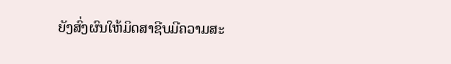ຍັງສົ່ງຜົນໃຫ້ມິດສາຊີບມີຄວາມສະ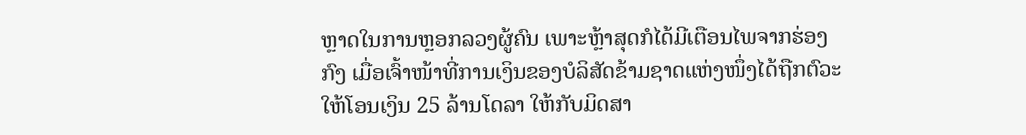ຫຼາດໃນການຫຼອກລວງຜູ້ຄົນ ເພາະຫຼ້າສຸດກໍໄດ້ມີເຕືອນໄພຈາກຮ່ອງກົງ ເມື່ອເຈົ້າໜ້າທີ່ການເງິນຂອງບໍລິສັດຂ້າມຊາດແຫ່ງໜຶ່ງໄດ້ຖືກຕົວະໃຫ້ໂອນເງິນ 25 ລ້ານໂດລາ ໃຫ້ກັບມິດສາ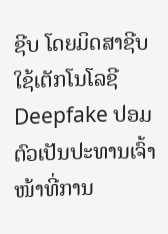ຊີບ ໂດຍມິດສາຊີບໃຊ້ເຕັກໂນໂລຊີ Deepfake ປອມຕົວເປັນປະທານເຈົ້າໜ້າທີ່ການ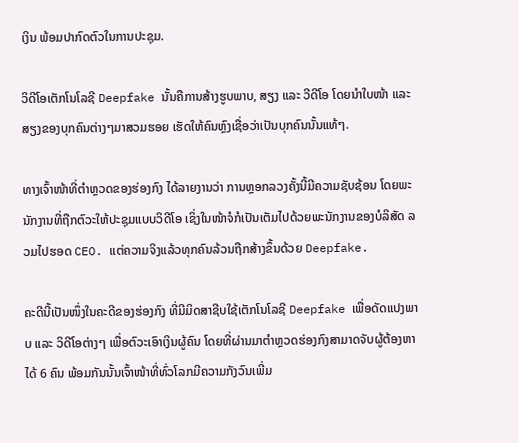ເງິນ ພ້ອມປາກົດຕົວໃນການປະຊຸມ.

ວິດີໂອເຕັກໂນໂລຊີ Deepfake ນັ້ນຄືການສ້າງຮູບພາບ, ສຽງ ແລະ ວີດີໂອ ໂດຍນຳໃບໜ້າ ແລະ ສຽງຂອງບຸກຄົນຕ່າງໆມາສວມຮອຍ ເຮັດໃຫ້ຄົນຫຼົງເຊື່ອວ່າເປັນບຸກຄົນນັ້ນແທ້ໆ.

ທາງເຈົ້າໜ້າທີ່ຕຳຫຼວດຂອງຮ່ອງກົງ ໄດ້ລາຍງານວ່າ ການຫຼອກລວງຄັ້ງນີ້ມີຄວາມຊັບຊ້ອນ ໂດຍພະນັກງານທີ່ຖືກຕົວະໃຫ້ປະຊຸມແບບວິດີໂອ ເຊິ່ງໃນໜ້າຈໍກໍເປັນເຕັມໄປດ້ວຍພະນັກງານຂອງບໍລິສັດ ລວມໄປຮອດ CEO. ແຕ່ຄວາມຈິງແລ້ວທຸກຄົນລ້ວນຖືກສ້າງຂຶ້ນດ້ວຍ Deepfake.

ຄະດີນີ້ເປັນໜຶ່ງໃນຄະດີຂອງຮ່ອງກົງ ທີ່ມີມິດສາຊີບໃຊ້ເຕັກໂນໂລຊີ Deepfake ເພື່ອດັດແປງພາບ ແລະ ວິດີໂອຕ່າງໆ ເພື່ອຕົວະເອົາເງິນຜູ້ຄົນ ໂດຍທີ່ຜ່ານມາຕຳຫຼວດຮ່ອງກົງສາມາດຈັບຜູ້ຕ້ອງຫາໄດ້ 6 ຄົນ ພ້ອມກັນນັ້ນເຈົ້າໜ້າທີ່ທົ່ວໂລກມີຄວາມກັງວົນເພີ່ມ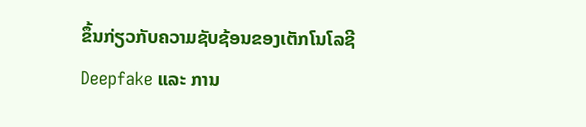ຂຶ້ນກ່ຽວກັບຄວາມຊັບຊ້ອນຂອງເຕັກໂນໂລຊີ Deepfake ແລະ ການ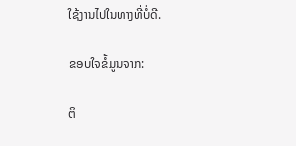ໃຊ້ງານໄປໃນທາງທີ່ບໍ່ດີ.

ຂອບໃຈຂໍ້ມູນຈາກ:

ຕິ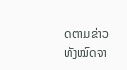ດຕາມຂ່າວທັງໝົດຈາ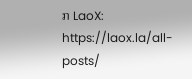ກ LaoX: https://laox.la/all-posts/